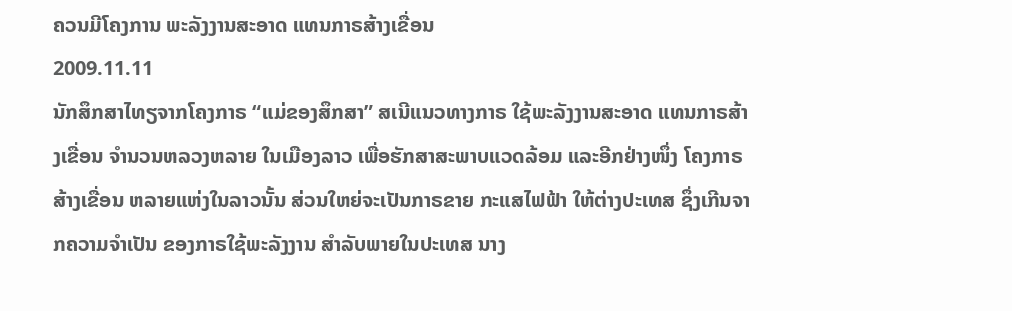ຄວນມີໂຄງການ ພະລັງງານສະອາດ ແທນກາຣສ້າງເຂື່ອນ
2009.11.11
ນັກສຶກສາໄທຽຈາກໂຄງກາຣ “ແມ່ຂອງສຶກສາ” ສເນີແນວທາງກາຣ ໃຊ້ພະລັງງານສະອາດ ແທນກາຣສ້າງເຂື່ອນ ຈຳນວນຫລວງຫລາຍ ໃນເມືອງລາວ ເພື່ອຮັກສາສະພາບແວດລ້ອມ ແລະອີກຢ່າງໜຶ່ງ ໂຄງກາຣສ້າງເຂື່ອນ ຫລາຍແຫ່ງໃນລາວນັ້ນ ສ່ວນໃຫຍ່ຈະເປັນກາຣຂາຍ ກະແສໄຟຟ້າ ໃຫ້ຕ່າງປະເທສ ຊຶ່ງເກີນຈາກຄວາມຈຳເປັນ ຂອງກາຣໃຊ້ພະລັງງານ ສຳລັບພາຍໃນປະເທສ ນາງ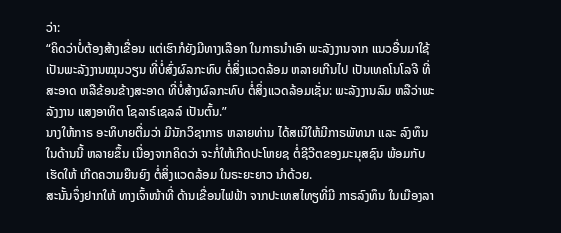ວ່າ:
“ຄິດວ່າບໍ່ຕ້ອງສ້າງເຂື່ອນ ແຕ່ເຮົາກໍຍັງມີທາງເລືອກ ໃນກາຣນຳເອົາ ພະລັງງານຈາກ ແນວອື່ນມາໃຊ້ ເປັນພະລັງງານໝຸນວຽນ ທີ່ບໍ່ສົ່ງຜົລກະທົບ ຕໍ່ສິ່ງແວດລ້ອມ ຫລາຍເກີນໄປ ເປັນເທຄໂນໂລຈີ ທີ່ສະອາດ ຫລືຂ້ອນຂ້າງສະອາດ ທີ່ບໍ່ສ້າງຜົລກະທົບ ຕໍ່ສິ່ງແວດລ້ອມເຊັ່ນ: ພະລັງງານລົມ ຫລືວ່າພະລັງງານ ແສງອາທິຕ ໂຊລາຣ໌ເຊລລ໌ ເປັນຕົ້ນ.”
ນາງໃຫ້ກາຣ ອະທິບາຍຕື່ມວ່າ ມີນັກວິຊາກາຣ ຫລາຍທ່ານ ໄດ້ສເນີໃຫ້ມີກາຣພັທນາ ແລະ ລົງທຶນໃນດ້ານນີ້ ຫລາຍຂຶ້ນ ເນື່ອງຈາກຄິດວ່າ ຈະກໍ່ໃຫ້ເກີດປະໂຫຍຊ ຕໍ່ຊີວີຕຂອງມະນຸສຊົນ ພ້ອມກັບເຮັດໃຫ້ ເກີດຄວາມຍືນຍົງ ຕໍ່ສິ່ງແວດລ້ອມ ໃນຣະຍະຍາວ ນຳດ້ວຍ.
ສະນັ້ນຈຶ່ງຢາກໃຫ້ ທາງເຈົ້າໜ້າທີ່ ດ້ານເຂື່ອນໄຟຟ້າ ຈາກປະເທສໄທຽທີ່ມີ ກາຣລົງທຶນ ໃນເມືອງລາ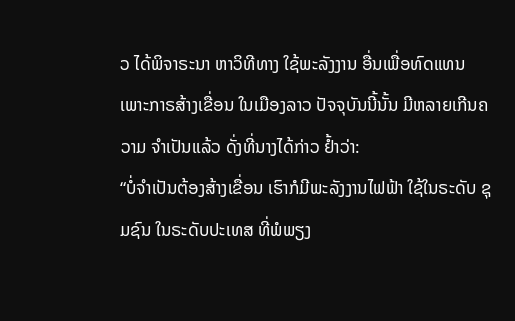ວ ໄດ້ພິຈາຣະນາ ຫາວິທີທາງ ໃຊ້ພະລັງງານ ອື່ນເພື່ອທົດແທນ ເພາະກາຣສ້າງເຂື່ອນ ໃນເມືອງລາວ ປັຈຈຸບັນນີ້ນັ້ນ ມີຫລາຍເກີນຄວາມ ຈຳເປັນແລ້ວ ດັ່ງທີ່ນາງໄດ້ກ່າວ ຢ້ຳວ່າ:
“ບໍ່ຈຳເປັນຕ້ອງສ້າງເຂື່ອນ ເຮົາກໍມີພະລັງງານໄຟຟ້າ ໃຊ້ໃນຣະດັບ ຊຸມຊົນ ໃນຣະດັບປະເທສ ທີ່ພໍພຽງ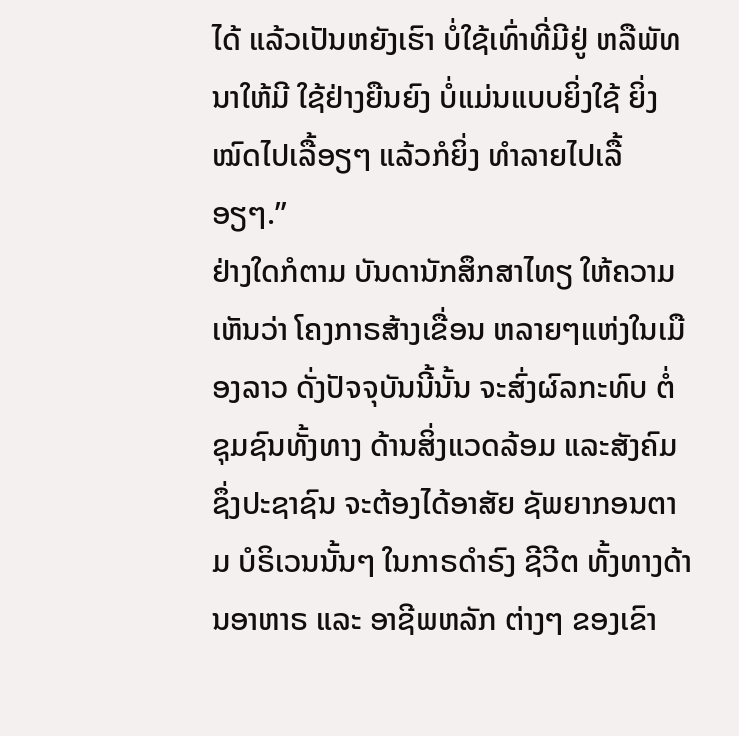ໄດ້ ແລ້ວເປັນຫຍັງເຮົາ ບໍ່ໃຊ້ເທົ່າທີ່ມີຢູ່ ຫລືພັທນາໃຫ້ມີ ໃຊ້ຢ່າງຍືນຍົງ ບໍ່ແມ່ນແບບຍິ່ງໃຊ້ ຍິ່ງໝົດໄປເລື້ອຽໆ ແລ້ວກໍຍິ່ງ ທຳລາຍໄປເລື້ອຽໆ.”
ຢ່າງໃດກໍຕາມ ບັນດານັກສຶກສາໄທຽ ໃຫ້ຄວາມເຫັນວ່າ ໂຄງກາຣສ້າງເຂື່ອນ ຫລາຍໆແຫ່ງໃນເມືອງລາວ ດັ່ງປັຈຈຸບັນນີ້ນັ້ນ ຈະສົ່ງຜົລກະທົບ ຕໍ່ຊຸມຊົນທັ້ງທາງ ດ້ານສິ່ງແວດລ້ອມ ແລະສັງຄົມ ຊຶ່ງປະຊາຊົນ ຈະຕ້ອງໄດ້ອາສັຍ ຊັພຍາກອນຕາມ ບໍຣິເວນນັ້ນໆ ໃນກາຣດຳຣົງ ຊີວີຕ ທັ້ງທາງດ້ານອາຫາຣ ແລະ ອາຊີພຫລັກ ຕ່າງໆ ຂອງເຂົາ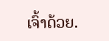ເຈົ້າດ້ວຍ.